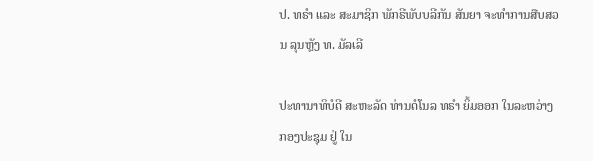ປ. ທຣຳ ແລະ ສະມາຊິກ ພັກຣີພັບບລີກັນ ສັນຍາ ຈະທຳການສືບສວນ ລຸນຫຼັງ ທ. ມັລເລີ

ປະທານາທິບໍດີ ສະຫະລັດ ທ່ານດໍໂນລ ທຣຳ ຍິ້ມອອກ ໃນລະຫວ່າງ ກອງປະຊຸມ ຢູ່ ໃນ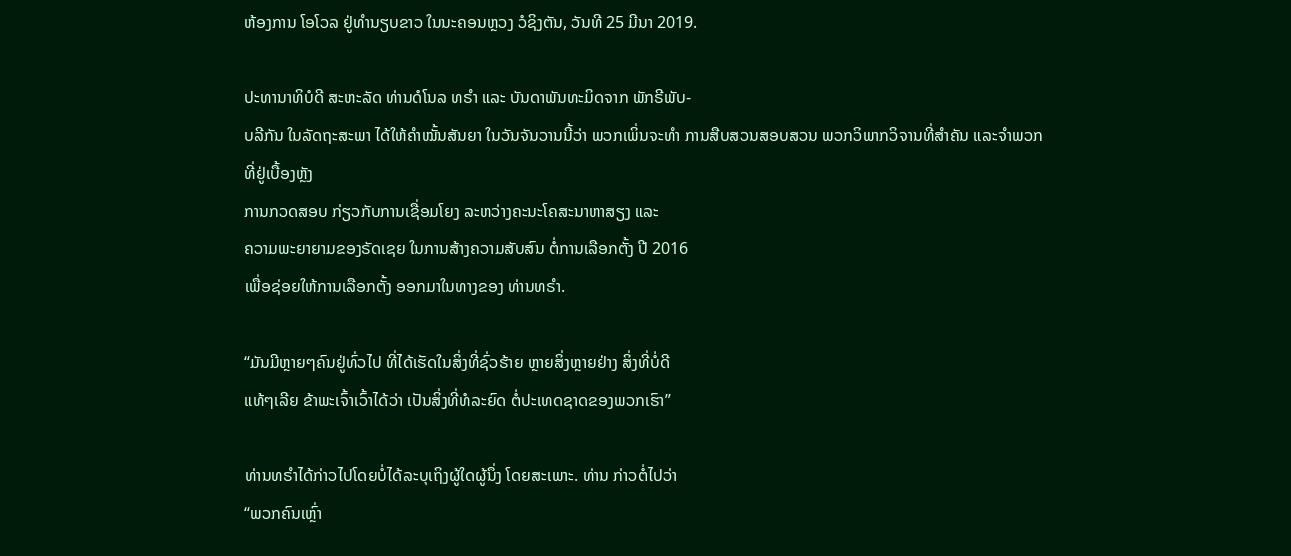ຫ້ອງການ ໂອໂວລ ຢູ່ທຳນຽບຂາວ ໃນນະຄອນຫຼວງ ວໍຊິງຕັນ, ວັນທີ 25 ມີນາ 2019.

ປະທານາທິບໍດີ ສະຫະລັດ ທ່ານດໍໂນລ ທຣຳ ແລະ ບັນດາພັນທະມິດຈາກ ພັກຣີພັບ-
ບລີກັນ ໃນລັດຖະສະພາ ໄດ້ໃຫ້ຄຳໝັ້ນສັນຍາ ໃນວັນຈັນວານນີ້ວ່າ ພວກເພິ່ນຈະທຳ ການສືບສວນສອບສວນ ພວກວິພາກວິຈານທີ່ສຳຄັນ ແລະຈຳພວກທີ່ຢູ່ເບື້ອງຫຼັງ
ການກວດສອບ ກ່ຽວກັບການເຊື່ອມໂຍງ ລະຫວ່າງຄະນະໂຄສະນາຫາສຽງ ແລະ
ຄວາມພະຍາຍາມຂອງຣັດເຊຍ ໃນການສ້າງຄວາມສັບສົນ ຕໍ່ການເລືອກຕັ້ງ ປີ 2016
ເພື່ອຊ່ອຍໃຫ້ການເລືອກຕັ້ງ ອອກມາໃນທາງຂອງ ທ່ານທຣຳ.

“ມັນມີຫຼາຍໆຄົນຢູ່ທົ່ວໄປ ທີ່ໄດ້ເຮັດໃນສິ່ງທີ່ຊົ່ວຮ້າຍ ຫຼາຍສິ່ງຫຼາຍຢ່າງ ສິ່ງທີ່ບໍ່ດີ
ແທ້ໆເລີຍ ຂ້າພະເຈົ້າເວົ້າໄດ້ວ່າ ເປັນສິ່ງທີ່ທໍລະຍົດ ຕໍ່ປະເທດຊາດຂອງພວກເຮົາ”

ທ່ານທຣຳໄດ້ກ່າວໄປໂດຍບໍ່ໄດ້ລະບຸເຖິງຜູ້ໃດຜູ້ນຶ່ງ ໂດຍສະເພາະ. ທ່ານ ກ່າວຕໍ່ໄປວ່າ
“ພວກຄົນເຫຼົ່າ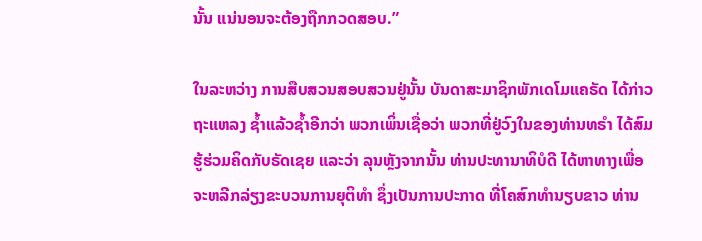ນັ້ນ ແນ່ນອນຈະຕ້ອງຖືກກວດສອບ.”

ໃນລະຫວ່າງ ການສືບສວນສອບສວນຢູ່ນັ້ນ ບັນດາສະມາຊິກພັກເດໂມແຄຣັດ ໄດ້ກ່າວ
ຖະແຫລງ ຊ້ຳແລ້ວຊ້ຳອີກວ່າ ພວກເພິ່ນເຊື່ອວ່າ ພວກທີ່ຢູ່ວົງໃນຂອງທ່ານທຣຳ ໄດ້ສົມ
ຮູ້ຮ່ວມຄິດກັບຣັດເຊຍ ແລະວ່າ ລຸນຫຼັງຈາກນັ້ນ ທ່ານປະທານາທິບໍດີ ໄດ້ຫາທາງເພື່ອ
ຈະຫລີກລ່ຽງຂະບວນການຍຸຕິທຳ ຊຶ່ງເປັນການປະກາດ ທີ່ໂຄສົກທຳນຽບຂາວ ທ່ານ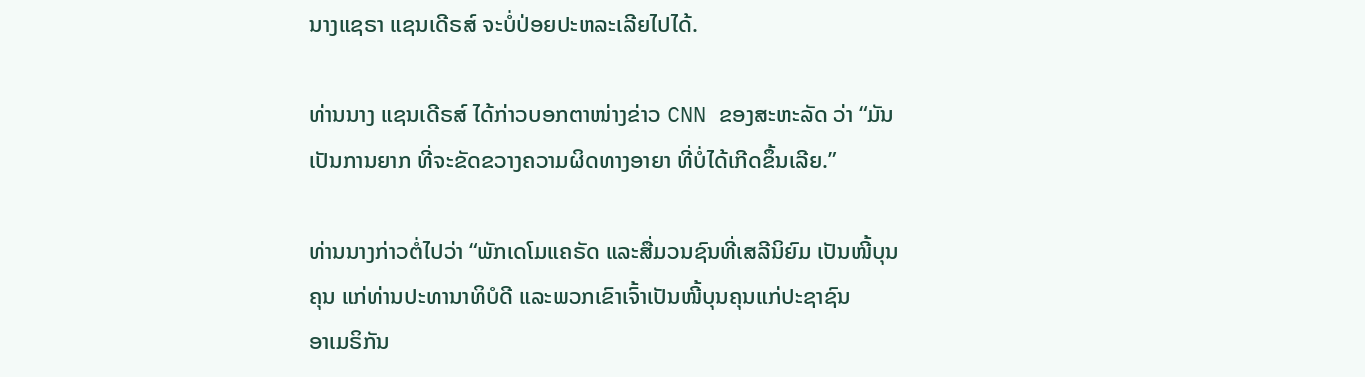ນາງແຊຣາ ແຊນເດີຣສ໌ ຈະບໍ່ປ່ອຍປະຫລະເລີຍໄປໄດ້.

ທ່ານນາງ ແຊນເດີຣສ໌ ໄດ້ກ່າວບອກຕາໜ່າງຂ່າວ CNN ຂອງສະຫະລັດ ວ່າ “ມັນ
ເປັນການຍາກ ທີ່ຈະຂັດຂວາງຄວາມຜິດທາງອາຍາ ທີ່ບໍ່ໄດ້ເກີດຂຶ້ນເລີຍ.”

ທ່ານນາງກ່າວຕໍ່ໄປວ່າ “ພັກເດໂມແຄຣັດ ແລະສື່ມວນຊົນທີ່ເສລີນິຍົມ ເປັນໜີ້ບຸນ
ຄຸນ ແກ່ທ່ານປະທານາທິບໍດີ ແລະພວກເຂົາເຈົ້າເປັນໜີ້ບຸນຄຸນແກ່ປະຊາຊົນ
ອາເມຣິກັນ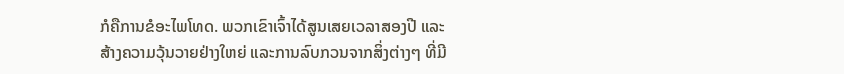ກໍຄືການຂໍອະໄພໂທດ. ພວກເຂົາເຈົ້າໄດ້ສູນເສຍເວລາສອງປີ ແລະ
ສ້າງຄວາມວຸ້ນວາຍຢ່າງໃຫຍ່ ແລະການລົບກວນຈາກສິ່ງຕ່າງໆ ທີ່ມີ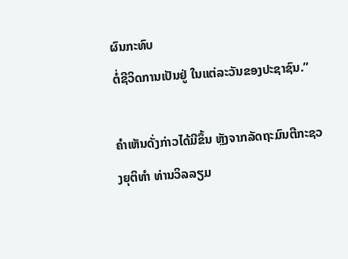ຜົນກະທົບ
ຕໍ່ຊີວິດການເປັນຢູ່ ໃນແຕ່ລະວັນຂອງປະຊາຊົນ.”

ຄຳເຫັນດັ່ງກ່າວໄດ້ມີຂຶ້ນ ຫຼັງຈາກລັດຖະມົນຕີກະຊວງຍຸຕິທຳ ທ່ານວິລລຽມ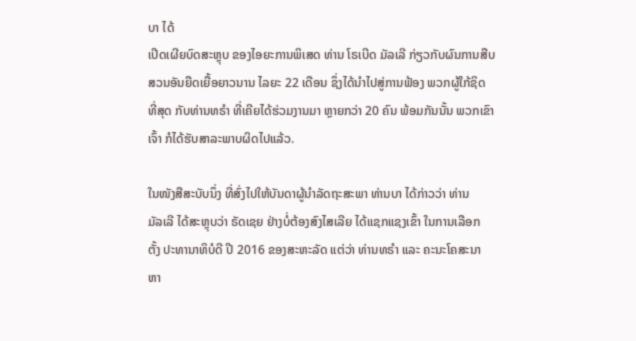ບາ ໄດ້
ເປີດເຜີຍບົດສະຫຼຸບ ຂອງໄອຍະການພິເສດ ທ່ານ ໂຣເບີດ ມັລເລີ ກ່ຽວກັບຜົນການສືບ
ສວນອັນຍືດເຍື້ອຍາວນານ ໄລຍະ 22 ເດືອນ ຊຶ່ງໄດ້ນຳໄປສູ່ການຟ້ອງ ພວກຜູ້ໃກ້ຊິດ
ທີ່ສຸດ ກັບທ່ານທຣຳ ທີ່ເຄີຍໄດ້ຮ່ວມງານມາ ຫຼາຍກວ່າ 20 ຄົນ ພ້ອມກັນນັ້ນ ພວກເຂົາ
ເຈົ້າ ກໍໄດ້ຮັບສາລະພາບຜິດໄປແລ້ວ.

ໃນໜັງສືສະບັບນຶ່ງ ທີ່ສົ່ງໄປໃຫ້ບັນດາຜູ້ນຳລັດຖະສະພາ ທ່ານບາ ໄດ້ກ່າວວ່າ ທ່ານ
ມັລເລີ ໄດ້ສະຫຼຸບວ່າ ຣັດເຊຍ ຢ່າງບໍ່ຕ້ອງສົງໄສເລີຍ ໄດ້ແຊກແຊງເຂົ້າ ໃນການເລືອກ
ຕັ້ງ ປະທານາທິບໍດີ ປີ 2016 ຂອງສະຫະລັດ ແຕ່ວ່າ ທ່ານທຣຳ ແລະ ຄະນະໂຄສະນາ
ຫາ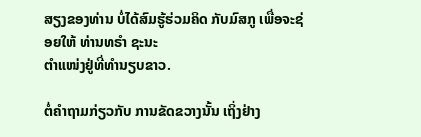ສຽງຂອງທ່ານ ບໍ່ໄດ້ສົມຮູ້ຮ່ວມຄິດ ກັບມົສກູ ເພື່ອຈະຊ່ອຍໃຫ້ ທ່ານທຣຳ ຊະນະ
ຕຳແໜ່ງຢູ່ທີ່ທຳນຽບຂາວ.

ຕໍ່ຄຳຖາມກ່ຽວກັບ ການຂັດຂວາງນັ້ນ ເຖິ່ງຢ່າງ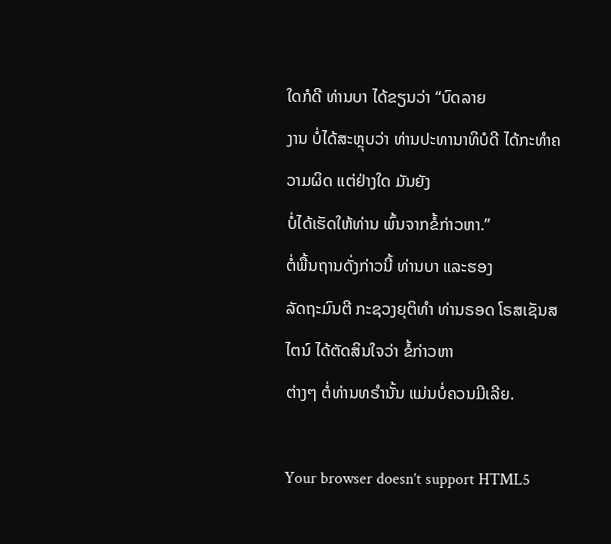ໃດກໍດີ ທ່ານບາ ໄດ້ຂຽນວ່າ “ບົດລາຍ
ງານ ບໍ່ໄດ້ສະຫຼຸບວ່າ ທ່ານປະທານາທິບໍດີ ໄດ້ກະທຳຄວາມຜິດ ແຕ່ຢ່າງໃດ ມັນຍັງ
ບໍ່ໄດ້ເຮັດໃຫ້ທ່ານ ພົ້ນຈາກຂໍ້ກ່າວຫາ.”
ຕໍ່ພື້ນຖານດັ່ງກ່າວນີ້ ທ່ານບາ ແລະຮອງ
ລັດຖະມົນຕີ ກະຊວງຍຸຕິທຳ ທ່ານຣອດ ໂຣສເຊັນສໄຕນ໌ ໄດ້ຕັດສິນໃຈວ່າ ຂໍ້ກ່າວຫາ
ຕ່າງໆ ຕໍ່ທ່ານທຣຳນັ້ນ ແມ່ນບໍ່ຄວນມີເລີຍ.

Your browser doesn’t support HTML5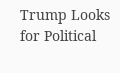Trump Looks for Political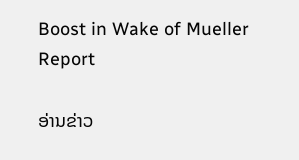Boost in Wake of Mueller Report

ອ່ານຂ່າວ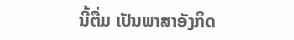ນີ້ຕື່ມ ເປັນພາສາອັງກິດ